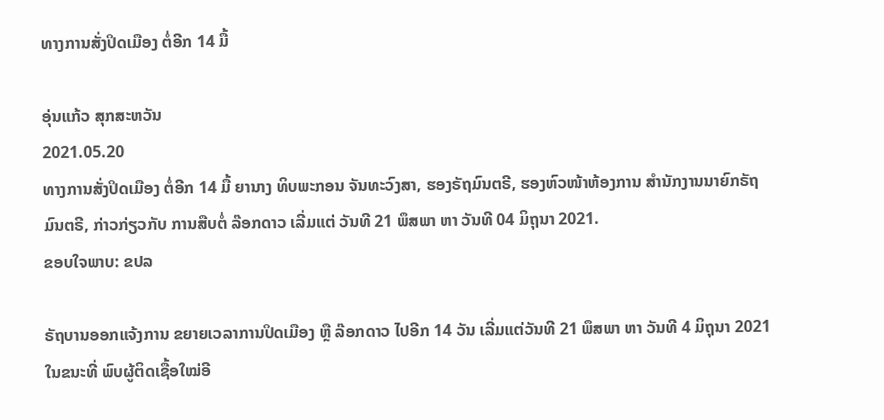ທາງການສັ່ງປິດເມືອງ ຕໍ່ອີກ 14 ມື້

ອຸ່ນແກ້ວ ສຸກສະຫວັນ
2021.05.20
ທາງການສັ່ງປິດເມືອງ ຕໍ່ອີກ 14 ມື້ ຍານາງ ທິບພະກອນ ຈັນທະວົງສາ, ຮອງຣັຖມົນຕຣີ, ຮອງຫົວໜ້າຫ້ອງການ ສຳນັກງານນາຍົກຣັຖມົນຕຣີ, ກ່າວກ່ຽວກັບ ການສືບຕໍ່ ລ໊ອກດາວ ເລີ່ມແຕ່ ວັນທີ 21 ພຶສພາ ຫາ ວັນທີ 04 ມິຖຸນາ 2021.
ຂອບໃຈພາບ: ຂປລ

ຣັຖບານອອກແຈ້ງການ ຂຍາຍເວລາການປິດເມືອງ ຫຼື ລ໊ອກດາວ ໄປອີກ 14 ວັນ ເລີ່ມແຕ່ວັນທີ 21 ພຶສພາ ຫາ ວັນທີ 4 ມິຖຸນາ 2021 ໃນຂນະທີ່ ພົບຜູ້ຕິດເຊື້ອໃໝ່ອີ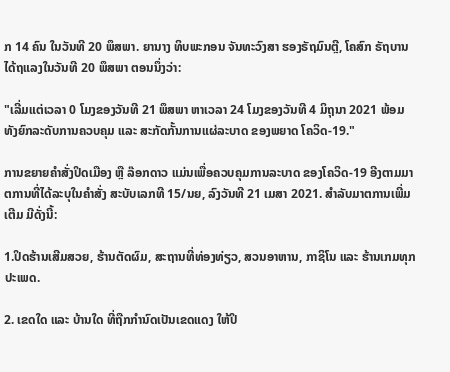ກ 14 ຄົນ ໃນວັນທີ 20 ພຶສພາ. ຍານາງ ທິບພະກອນ ຈັນທະວົງສາ ຮອງຣັຖມົນຕຼີ, ໂຄສົກ ຣັຖບານ ໄດ້ຖແລງໃນວັນທີ 20 ພຶສພາ ຕອນນຶ່ງວ່າ:

"ເລີ່ມແຕ່ເວລາ 0 ໂມງຂອງວັນທີ 21 ພຶສພາ ຫາເວລາ 24 ໂມງຂອງວັນທີ 4 ມິຖຸນາ 2021 ພ້ອມທັງຍົກລະດັບການຄວບຄຸມ ແລະ ສະກັດກັ້ນການແຜ່ລະບາດ ຂອງພຍາດ ໂຄວິດ-19."

ການຂຍາຍຄຳສັ່ງປິດເມືອງ ຫຼື ລ໊ອກດາວ ແມ່ນເພື່ອຄວບຄຸມການລະບາດ ຂອງໂຄວິດ-19 ອີງຕາມມາຕການທີ່ໄດ້ລະບຸໃນຄຳສັ່ງ ສະບັບເລກທີ 15/ນຍ, ລົງວັນທີ 21 ເມສາ 2021. ສຳລັບມາຕການເພີ່ມເຕີມ ມີດັ່ງນີ້:

1.ປິດຮ້ານເສີມສວຍ, ຮ້ານຕັດຜົມ, ສະຖານທີ່ທ່ອງທ່ຽວ, ສວນອາຫານ, ກາຊິໂນ ແລະ ຮ້ານເກມທຸກປະເພດ.

2. ເຂດໃດ ແລະ ບ້ານໃດ ທີ່ຖືກກຳນົດເປັນເຂດແດງ ໃຫ້ປິ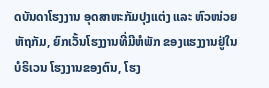ດບັນດາໂຮງງານ ອຸດສາຫະກັມປຸງແຕ່ງ ແລະ ຫົວໜ່ວຍຫັຖກັມ, ຍົກເວັ້ນໂຮງງານທີ່ມີຫໍພັກ ຂອງແຮງງານຢູ່ໃນບໍຣິເວນ ໂຮງງານຂອງຕົນ, ໂຮງ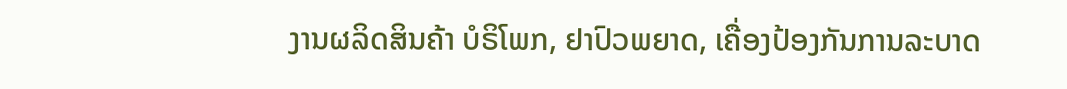ງານຜລິດສິນຄ້າ ບໍຣິໂພກ, ຢາປົວພຍາດ, ເຄື່ອງປ້ອງກັນການລະບາດ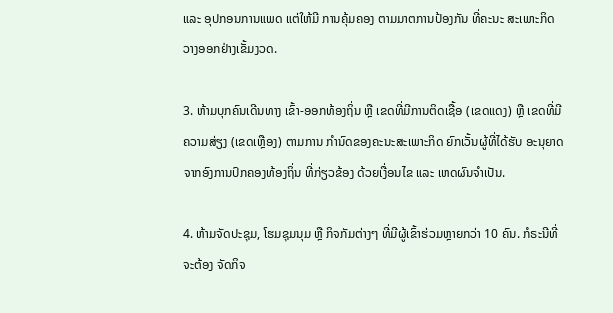ແລະ ອຸປກອນການແພດ ແຕ່ໃຫ້ມີ ການຄຸ້ມຄອງ ຕາມມາຕການປ້ອງກັນ ທີ່ຄະນະ ສະເພາະກິດ ວາງອອກຢ່າງເຂັ້ມງວດ.

3. ຫ້າມບຸກຄົນເດີນທາງ ເຂົ້າ-ອອກທ້ອງຖິ່ນ ຫຼື ເຂດທີ່ມີການຕິດເຊື້ອ (ເຂດແດງ) ຫຼື ເຂດທີ່ມີຄວາມສ່ຽງ (ເຂດເຫຼືອງ) ຕາມການ ກໍານົດຂອງຄະນະສະເພາະກິດ ຍົກເວັ້ນຜູ້ທີ່ໄດ້ຮັບ ອະນຸຍາດ ຈາກອົງການປົກຄອງທ້ອງຖິ່ນ ທີ່ກ່ຽວຂ້ອງ ດ້ວຍເງື່ອນໄຂ ແລະ ເຫດຜົນຈຳເປັນ.

4. ຫ້າມຈັດປະຊຸມ, ໂຮມຊຸມນຸມ ຫຼື ກິຈກັມຕ່າງໆ ທີ່ມີຜູ້ເຂົ້າຮ່ວມຫຼາຍກວ່າ 10 ຄົນ. ກໍຣະນີທີ່ຈະຕ້ອງ ຈັດກິຈ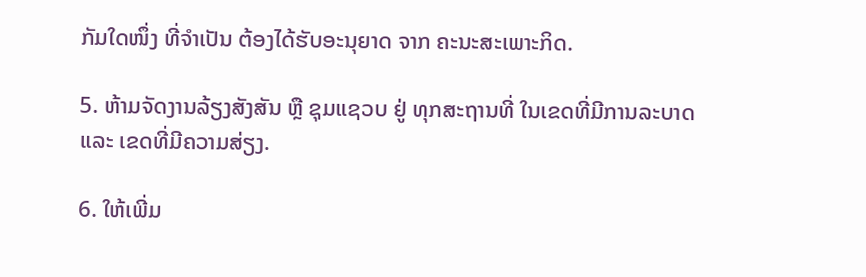ກັມໃດໜຶ່ງ ທີ່ຈຳເປັນ ຕ້ອງໄດ້ຮັບອະນຸຍາດ ຈາກ ຄະນະສະເພາະກິດ.

5. ຫ້າມຈັດງານລ້ຽງສັງສັນ ຫຼື ຊຸມແຊວບ ຢູ່ ທຸກສະຖານທີ່ ໃນເຂດທີ່ມີການລະບາດ ແລະ ເຂດທີ່ມີຄວາມສ່ຽງ.

6. ໃຫ້ເພີ່ມ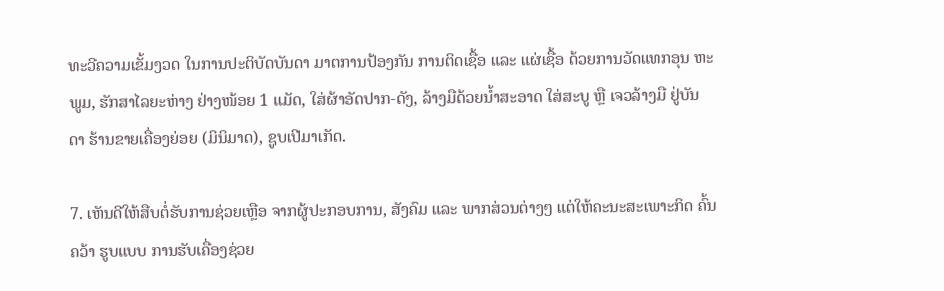ທະວີຄວາມເຂັ້ມງວດ ໃນການປະຕິບັດບັນດາ ມາຕການປ້ອງກັນ ການຕິດເຊື້ອ ແລະ ແຜ່ເຊື້ອ ດ້ວຍການວັດແທກອຸນ ຫະພູມ, ຮັກສາໄລຍະຫ່າງ ຢ່າງໜ້ອຍ 1 ແມັດ, ໃສ່ຜ້າອັດປາກ-ດັງ, ລ້າງມືດ້ວຍນໍ້າສະອາດ ໃສ່ສະບູ ຫຼື ເຈວລ້າງມື ຢູ່ບັນດາ ຮ້ານຂາຍເຄື່ອງຍ່ອຍ (ມິນິມາດ), ຊູບເປີມາເກັດ.

7. ເຫັນດີໃຫ້ສືບຕໍ່ຮັບການຊ່ວຍເຫຼືອ ຈາກຜູ້ປະກອບການ, ສັງຄົມ ແລະ ພາກສ່ວນຕ່າງໆ ແຕ່ໃຫ້ຄະນະສະເພາະກິດ ຄົ້ນຄວ້າ ຮູບແບບ ການຮັບເຄື່ອງຊ່ວຍ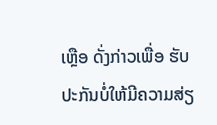ເຫຼືອ ດັ່ງກ່າວເພື່ອ ຮັບປະກັນບໍ່ໃຫ້ມີຄວາມສ່ຽ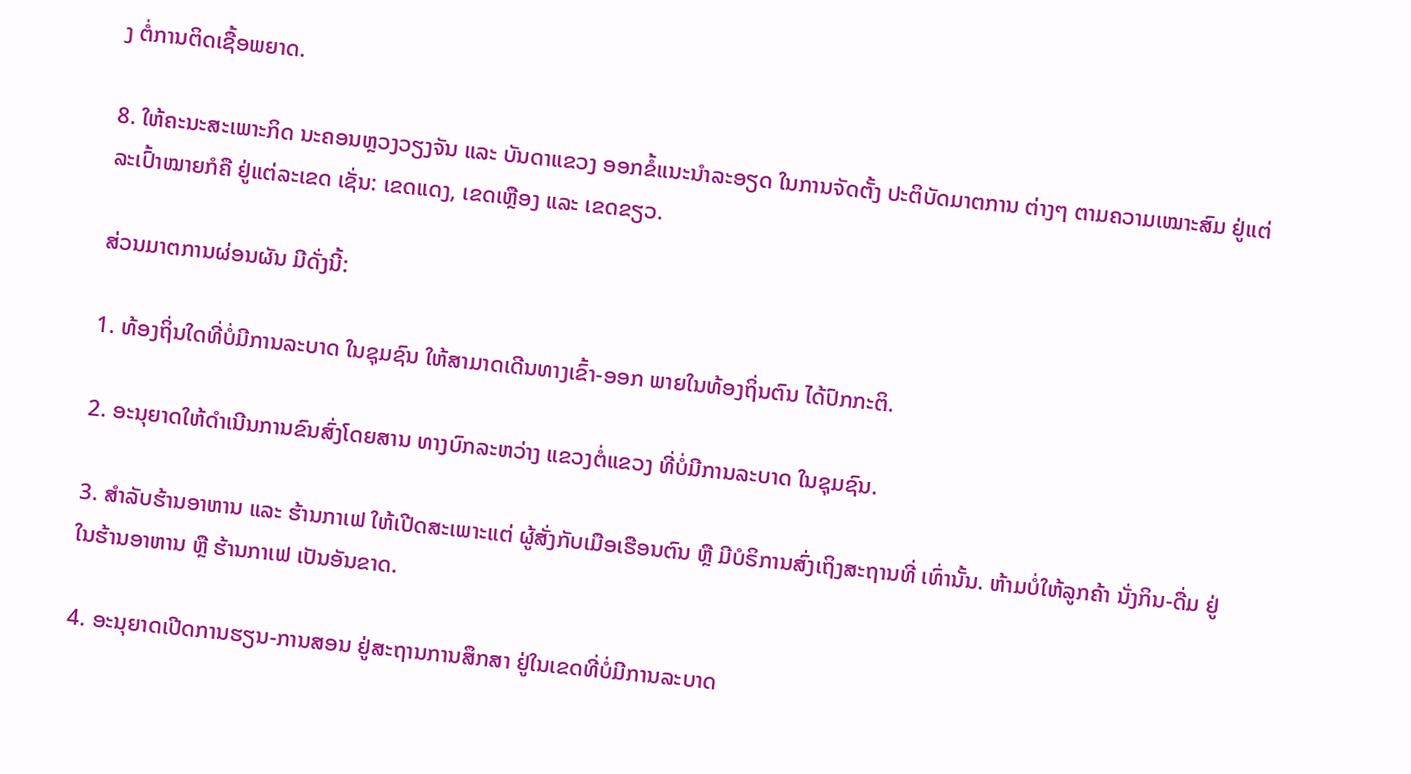ງ ຕໍ່ການຕິດເຊື້ອພຍາດ.

8. ໃຫ້ຄະນະສະເພາະກິດ ນະຄອນຫຼວງວຽງຈັນ ແລະ ບັນດາແຂວງ ອອກຂໍ້ແນະນຳລະອຽດ ໃນການຈັດຕັ້ງ ປະຕິບັດມາຕການ ຕ່າງໆ ຕາມຄວາມເໝາະສົມ ຢູ່ແຕ່ລະເປົ້າໝາຍກໍຄື ຢູ່ແຕ່ລະເຂດ ເຊັ່ນ: ເຂດແດງ, ເຂດເຫຼືອງ ແລະ ເຂດຂຽວ.

ສ່ວນມາຕການຜ່ອນຜັນ ມີດັ່ງນີ້:

1. ທ້ອງຖິ່ນໃດທີ່ບໍ່ມີການລະບາດ ໃນຊຸມຊົນ ໃຫ້ສາມາດເດີນທາງເຂົ້າ-ອອກ ພາຍໃນທ້ອງຖິ່ນຕົນ ໄດ້ປົກກະຕິ.

2. ອະນຸຍາດໃຫ້ດຳເນີນການຂົນສົ່ງໂດຍສານ ທາງບົກລະຫວ່າງ ແຂວງຕໍ່ແຂວງ ທີ່ບໍ່ມີການລະບາດ ໃນຊຸມຊົນ.

3. ສຳລັບຮ້ານອາຫານ ແລະ ຮ້ານກາເຟ ໃຫ້ເປີດສະເພາະແຕ່ ຜູ້ສັ່ງກັບເມືອເຮືອນຕົນ ຫຼື ມີບໍຣິການສົ່ງເຖິງສະຖານທີ່ ເທົ່ານັ້ນ. ຫ້າມບໍ່ໃຫ້ລູກຄ້າ ນັ່ງກິນ-ດື່ມ ຢູ່ໃນຮ້ານອາຫານ ຫຼື ຮ້ານກາເຟ ເປັນອັນຂາດ.

4. ອະນຸຍາດເປີດການຮຽນ-ການສອນ ຢູ່ສະຖານການສຶກສາ ຢູ່ໃນເຂດທີ່ບໍ່ມີການລະບາດ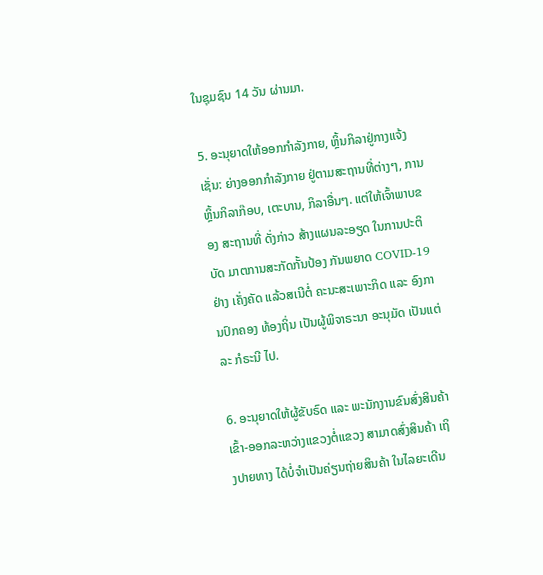ໃນຊຸມຊົນ 14 ວັນ ຜ່ານມາ.

5. ອະນຸຍາດໃຫ້ອອກກຳລັງກາຍ, ຫຼິ້ນກິລາຢູ່ກາງແຈ້ງ ເຊັ່ນ: ຍ່າງອອກກຳລັງກາຍ ຢູ່ຕາມສະຖານທີ່ຕ່າງໆ, ການຫຼິ້ນກິລາກ໊ອບ, ເຕະບານ, ກິລາອື່ນໆ. ແຕ່ໃຫ້ເຈົ້າພາບຂອງ ສະຖານທີ່ ດັ່ງກ່າວ ສ້າງແຜນລະອຽດ ໃນການປະຕິບັດ ມາຕການສະກັດກັ້ນປ້ອງ ກັນພຍາດ COVID-19 ຢ່າງ ເຄັ່ງຄັດ ແລ້ວສເນີຕໍ່ ຄະນະສະເພາະກິດ ແລະ ອົງການປົກຄອງ ທ້ອງຖິ່ນ ເປັນຜູ້ພິຈາຣະນາ ອະນຸມັດ ເປັນແຕ່ລະ ກໍຣະນີ ໄປ.

6. ອະນຸຍາດໃຫ້ຜູ້ຂັບຣົດ ແລະ ພະນັກງານຂົນສົ່ງສິນຄ້າ ເຂົ້າ-ອອກລະຫວ່າງແຂວງຕໍ່ແຂວງ ສາມາດສົ່ງສິນຄ້າ ເຖິງປາຍທາງ ໄດ້ບໍ່ຈຳເປັນຄ່ຽນຖ່າຍສິນຄ້າ ໃນໄລຍະເດີນ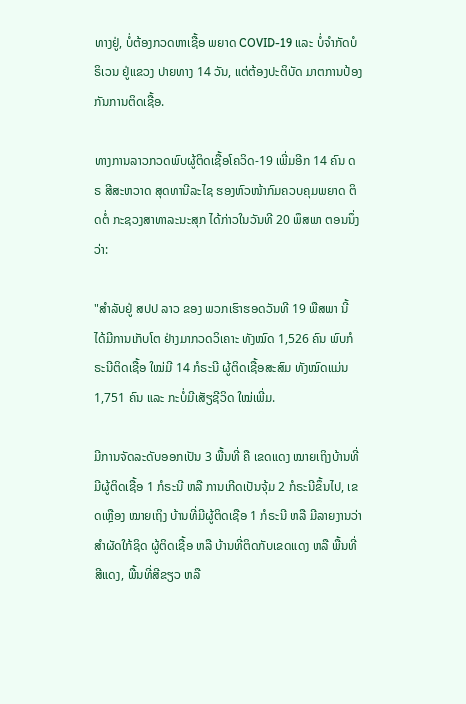ທາງຢູ່, ບໍ່ຕ້ອງກວດຫາເຊື້ອ ພຍາດ COVID-19 ແລະ ບໍ່ຈຳກັດບໍຣິເວນ ຢູ່ແຂວງ ປາຍທາງ 14 ວັນ, ແຕ່ຕ້ອງປະຕິບັດ ມາຕການປ້ອງກັນການຕິດເຊື້ອ.

ທາງການລາວກວດພົບຜູ້ຕິດເຊື້ອໂຄວິດ-19 ເພີ່ມອີກ 14 ຄົນ ດຣ ສີສະຫວາດ ສຸດທານີລະໄຊ ຮອງຫົວໜ້າກົມຄວບຄຸມພຍາດ ຕິດຕໍ່ ກະຊວງສາທາລະນະສຸກ ໄດ້ກ່າວໃນວັນທີ 20 ພຶສພາ ຕອນນຶ່ງວ່າ:

"ສຳລັບຢູ່ ສປປ ລາວ ຂອງ ພວກເຮົາຮອດວັນທີ 19 ພືສພາ ນີ້ ໄດ້ມີການເກັບໂຕ ຢ່າງມາກວດວິເຄາະ ທັງໝົດ 1,526 ຄົນ ພົບກໍຣະນີຕິດເຊື້ອ ໃໝ່ມີ 14 ກໍຣະນີ ຜູ້ຕິດເຊື້ອສະສົມ ທັງໝົດແມ່ນ 1,751 ຄົນ ແລະ ກະບໍ່ມີເສັຽຊີວິດ ໃໝ່ເພີ່ມ.

ມີການຈັດລະດັບອອກເປັນ 3 ພື້ນທີ່ ຄື ເຂດແດງ ໝາຍເຖິງບ້ານທີ່ມີຜູ້ຕິດເຊື້ອ 1 ກໍຣະນີ ຫລື ການເກີດເປັນຈຸ້ມ 2 ກໍຣະນີຂຶ້ນໄປ, ເຂດເຫຼືອງ ໝາຍເຖິງ ບ້ານທີ່ມີຜູ້ຕິດເຊືອ 1 ກໍຣະນີ ຫລື ມີລາຍງານວ່າສໍາຜັດໃກ້ຊິດ ຜູ້ຕິດເຊື້ອ ຫລື ບ້ານທີ່ຕິດກັບເຂດແດງ ຫລື ພື້ນທີ່ສີແດງ, ພື້ນທີ່ສີຂຽວ ຫລື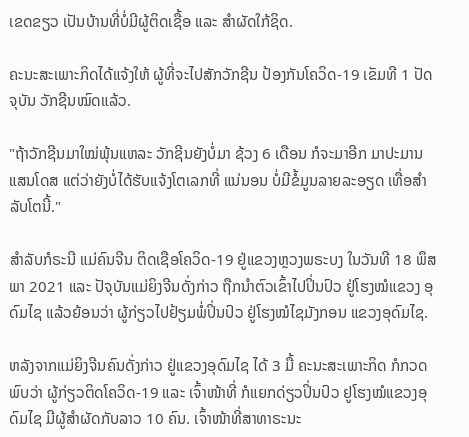ເຂດຂຽວ ເປັນບ້ານທີ່ບໍ່ມີຜູ້ຕິດເຊື້ອ ແລະ ສໍາຜັດໃກ້ຊິດ.

ຄະນະສະເພາະກິດໄດ້ແຈ້ງໃຫ້ ຜູ້ທີ່ຈະໄປສັກວັກຊີນ ປ້ອງກັນໂຄວິດ-19 ເຂັມທີ 1 ປັດຈຸບັນ ວັກຊີນໝົດແລ້ວ.

"ຖ້າວັກຊີນມາໃໝ່ພຸ້ນແຫລະ ວັກຊີນຍັງບໍ່ມາ ຊ້ວງ 6 ເດືອນ ກໍຈະມາອີກ ມາປະມານແສນໂດສ ແຕ່ວ່າຍັງບໍ່ໄດ້ຮັບແຈ້ງໂຕເລກທີ່ ແນ່ນອນ ບໍ່ມີຂໍ້ມູນລາຍລະອຽດ ເທື່ອສຳລັບໂຕນີ້."

ສຳລັບກໍຣະນີ ແມ່ຄົນຈີນ ຕິດເຊືອໂຄວິດ-19 ຢູ່ແຂວງຫຼວງພຣະບງ ໃນວັນທີ 18 ພຶສພາ 2021 ແລະ ປັຈຸບັນແມ່ຍິງຈີນດັ່ງກ່າວ ຖືກນຳຕົວເຂົ້າໄປປິ່ນປົວ ຢູ່ໂຮງໝໍແຂວງ ອຸດົມໄຊ ແລ້ວຍ້ອນວ່າ ຜູ້ກ່ຽວໄປຢ້ຽມພໍ່ປິ່ນປົວ ຢູ່ໂຮງໝໍໄຊມັງກອນ ແຂວງອຸດົມໄຊ.

ຫລັງຈາກແມ່ຍິງຈີນຄົນດັ່ງກ່າວ ຢູ່ແຂວງອຸດົມໄຊ ໄດ້ 3 ມື້ ຄະນະສະເພາະກິດ ກໍກວດພົບວ່າ ຜູ້ກ່ຽວຕິດໂຄວິດ-19 ແລະ ເຈົ້າໜ້າທີ່ ກໍແຍກດ່ຽວປິ່ນປົວ ຢູໂຮງໝໍແຂວງອຸດົມໄຊ ມີຜູ້ສໍາຜັດກັບລາວ 10 ຄົນ. ເຈົ້າໜ້າທີ່ສາທາຣະນະ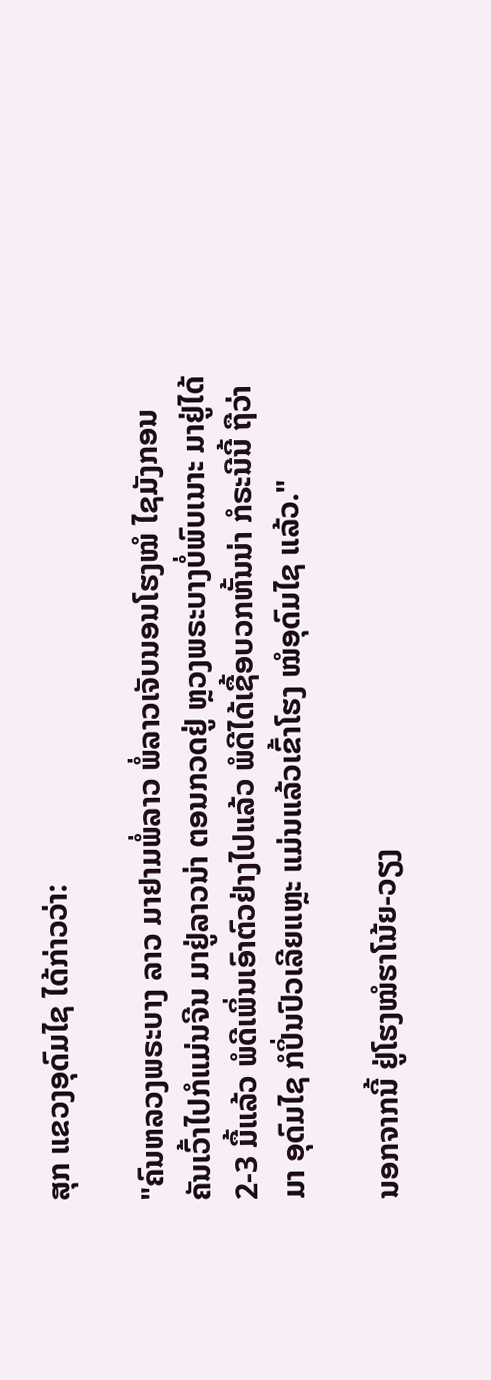ສຸກ ແຂວງອຸດົມໄຊ ໄດ້ກ່າວວ່າ:

"ຄົນຫລວງພຣະບາງ ລາວ ມາຢາມພໍ່ລາວ ພໍ່ລາວເຈັບນອນໂຮງໝໍ ໄຊມັງກອນ ຄັນເວົ້າໄປກໍແມ່ນຈີນ ມາຢູ່ລາວນ່າ ຕອນກວດຢູ່ ຫຼວງພຣະບາງບໍ່ພົບເນາະ ມາຢູ່ໄດ້ 2-3 ມື້ແລ້ວ ພໍດີເພິ່ນເອົາຕົວຢ່າງໄປແລ້ວ ພໍດີໄດ້ເຊື້ອບວກຫັ້ນນ່າ ກໍຣະນີນີ້ ຖືວ່າມາ ອຸດົມໄຊ ກໍປິ່ນປົວເລີຍແຫຼະ ແມ່ນແລ້ວເຂົ້າໂຮງ ໝໍອຸດົມໄຊ ແລ້ວ."

ນອກຈາກນີ້ ຢູ່ໂຮງໝໍຮາໂນ້ຍ-ວຽງ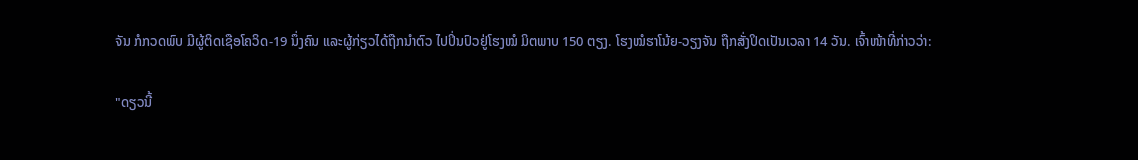ຈັນ ກໍກວດພົບ ມີຜູ້ຕິດເຊືອໂຄວິດ-19 ນຶ່ງຄົນ ແລະຜູ້ກ່ຽວໄດ້ຖືກນຳຕົວ ໄປປິ່ນປົວຢູ່ໂຮງໝໍ ມິຕພາບ 150 ຕຽງ. ໂຮງໝໍຮາໂນ້ຍ-ວຽງຈັນ ຖືກສັ່ງປິດເປັນເວລາ 14 ວັນ. ເຈົ້າໜ້າທີ່ກ່າວວ່າ:

"ດຽວນີ້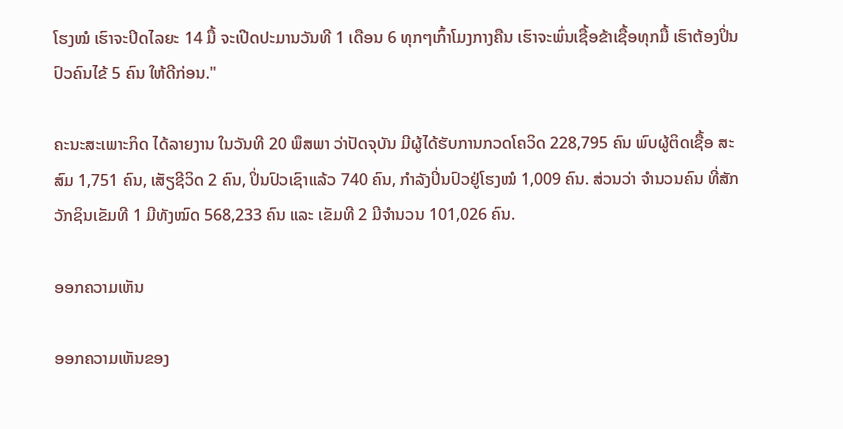ໂຮງໝໍ ເຮົາຈະປິດໄລຍະ 14 ມື້ ຈະເປີດປະມານວັນທີ 1 ເດືອນ 6 ທຸກໆເກົ້າໂມງກາງຄືນ ເຮົາຈະພົ່ນເຊື້ອຂ້າເຊື້ອທຸກມື້ ເຮົາຕ້ອງປິ່ນປົວຄົນໄຂ້ 5 ຄົນ ໃຫ້ດີກ່ອນ."

ຄະນະສະເພາະກິດ ໄດ້ລາຍງານ ໃນວັນທີ 20 ພຶສພາ ວ່າປັດຈຸບັນ ມີຜູ້ໄດ້ຮັບການກວດໂຄວິດ 228,795 ຄົນ ພົບຜູ້ຕິດເຊື້ອ ສະສົມ 1,751 ຄົນ, ເສັຽຊີວິດ 2 ຄົນ, ປິ່ນປົວເຊົາແລ້ວ 740 ຄົນ, ກຳລັງປິ່ນປົວຢູ່ໂຮງໝໍ 1,009 ຄົນ. ສ່ວນວ່າ ຈຳນວນຄົນ ທີ່ສັກວັກຊິນເຂັມທີ 1 ມີທັງໝົດ 568,233 ຄົນ ແລະ ເຂັມທີ 2 ມີຈຳນວນ 101,026 ຄົນ.

ອອກຄວາມເຫັນ

ອອກຄວາມເຫັນຂອງ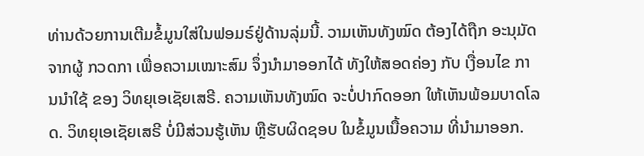ທ່ານດ້ວຍການເຕີມຂໍ້ມູນໃສ່ໃນຟອມຣ໌ຢູ່ດ້ານລຸ່ມນີ້. ວາມເຫັນທັງໝົດ ຕ້ອງໄດ້ຖືກ ອະນຸມັດ ຈາກຜູ້ ກວດກາ ເພື່ອຄວາມເໝາະສົມ ຈຶ່ງນໍາມາອອກໄດ້ ທັງໃຫ້ສອດຄ່ອງ ກັບ ເງື່ອນໄຂ ການນຳໃຊ້ ຂອງ ວິທຍຸເອເຊັຍເສຣີ. ຄວາມເຫັນທັງໝົດ ຈະບໍ່ປາກົດອອກ ໃຫ້ເຫັນພ້ອມບາດໂລດ. ວິທຍຸເອເຊັຍເສຣີ ບໍ່ມີສ່ວນຮູ້ເຫັນ ຫຼືຮັບຜິດຊອບ ໃນຂໍ້ມູນເນື້ອຄວາມ ທີ່ນໍາມາອອກ.